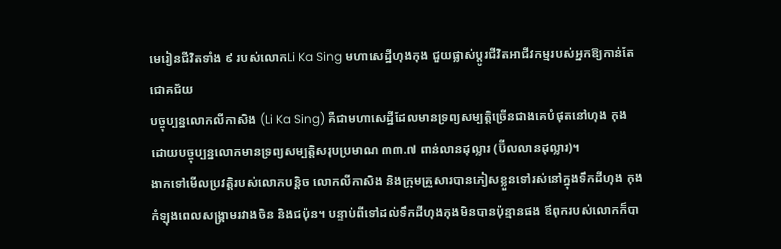មេរៀនជីវិតទាំង ៩ របស់លោកLi Ka Sing មហាសេដ្ឋីហុងកុង ជួយផ្លាស់ប្ដូរជីវិតអាជីវកម្មរបស់អ្នកឱ្យកាន់តែជោគជ័យ
បច្ចុប្បន្នលោកលីកាសិង (Li Ka Sing) គឺជាមហាសេដ្ឋីដែលមានទ្រព្យសម្បត្តិច្រើនជាងគេបំផុតនៅហុង កុង ដោយបច្ចុប្បន្នលោកមានទ្រព្យសម្បត្តិសរុបប្រមាណ ៣៣.៧ ពាន់លានដុល្លារ (ប៊ីលលានដុល្លារ)។
ងាកទៅមើលប្រវត្តិរបស់លោកបន្តិច លោកលីកាសិង និងក្រុមគ្រួសារបានភៀសខ្លួនទៅរស់នៅក្នុងទឹកដីហុង កុងកំឡុងពេលសង្គ្រាមរវាងចិន និងជប៉ុន។ បន្ទាប់ពីទៅដល់ទឹកដីហុងកុងមិនបានប៉ុន្មានផង ឪពុករបស់លោកក៏បា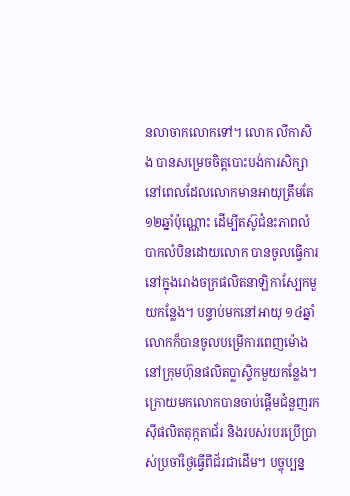នលាចាកលោកទៅ។ លោក លីកាសិង បានសម្រេចចិត្តបោះបង់ការសិក្សានៅពេលដែលលោកមានអាយុត្រឹមតែ ១២ឆ្នាំប៉ុណ្ណោះ ដើម្បីតស៊ូជំនះភាពលំបាកលំបិនដោយលោក បានចូលធ្វើការនៅក្នុងរោងចក្រផលិតនាឡិកាស្បែកមួយកន្លែង។ បន្ទាប់មកនៅអាយុ ១៤ឆ្នាំ លោកក៏បានចូលបម្រើការពេញម៉ោង នៅក្រុមហ៊ុនផលិតប្លាស្ទិកមួយកន្លែង។ ក្រោយមកលោកបានចាប់ផ្ដើមជំនួញរកស៊ីផលិតតុក្កតាជ័រ និងរបស់របរប្រើប្រាស់ប្រចាំថ្ងៃធ្វើពីជ័រជាដើម។ បច្ចុប្បន្ន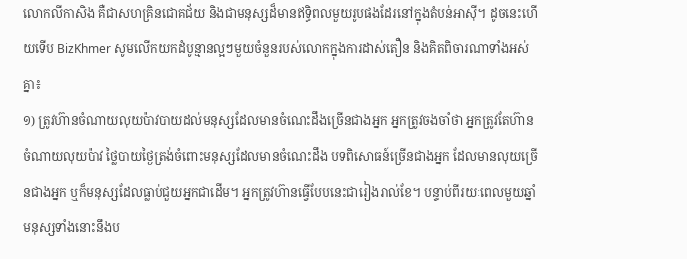លោកលីកាសិង គឺជាសហគ្រិនជោគជ័យ និងជាមនុស្សដ៏មានឥទ្ធិពលមួយរូបផងដែរនៅក្នុងតំបន់អាស៊ី។ ដូចនេះហើយទើប BizKhmer សូមលើកយកដំបូន្មានល្អៗមួយចំនួនរបស់លោកក្នុងការដាស់តឿន និងគិតពិចារណាទាំងអស់គ្នា៖
១) ត្រូវហ៊ានចំណាយលុយប៉ាវបាយដល់មនុស្សដែលមានចំណេះដឹងច្រើនជាងអ្នក អ្នកត្រូវចងចាំថា អ្នកត្រូវតែហ៊ានចំណាយលុយប៉ាវ ថ្លៃបាយថ្ងៃត្រង់ចំពោះមនុស្សដែលមានចំណេះដឹង បទពិសោធន៍ច្រើនជាងអ្នក ដែលមានលុយច្រើនជាងអ្នក ឬក៏មនុស្សដែលធ្លាប់ជួយអ្នកជាដើម។ អ្នកត្រូវហ៊ានធ្វើបែបនេះជារៀងរាល់ខែ។ បន្ទាប់ពីរយៈពេលមួយឆ្នាំ មនុស្សទាំងនោះនឹងប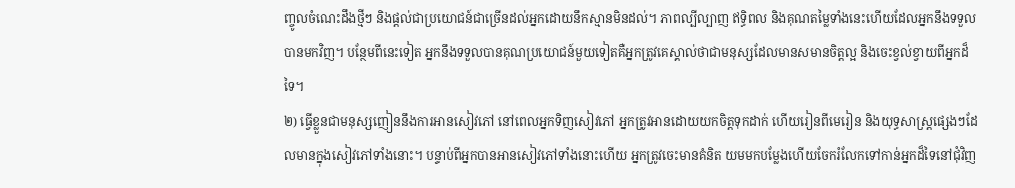ញ្ចូលចំណេះដឹងថ្មីៗ និងផ្ដល់ជាប្រយោជន៍ជាច្រើនដល់អ្នកដោយនឹកស្មានមិនដល់។ ភាពល្បីល្បាញ ឥទ្ធិពល និងគុណតម្លៃទាំងនេះហើយដែលអ្នកនឹងទទួលបានមកវិញ។ បន្ថែមពីនេះទៀត អ្នកនឹងទទួលបានគុណប្រយោជន៍មួយទៀតគឺអ្នកត្រូវគេស្គាល់ថាជាមនុស្សដែលមានសមានចិត្តល្អ និងចេះខ្វល់ខ្វាយពីអ្នកដ៏ទៃ។
២) ធ្វើខ្លួនជាមនុស្សញៀននឹងការអានសៀវភៅ នៅពេលអ្នកទិញសៀវភៅ អ្នកត្រូវអានដោយយកចិត្តទុកដាក់ ហើយរៀនពីមេរៀន និងយុទ្ធសាស្ត្រផ្សេងៗដែលមានក្នុងសៀវភៅទាំងនោះ។ បន្ទាប់ពីអ្នកបានអានសៀវភៅទាំងនោះហើយ អ្នកត្រូវចេះមានគំនិត យមមកបម្លែងហើយចែករំលែកទៅកាន់អ្នកដ៏ទៃនៅជុំវិញ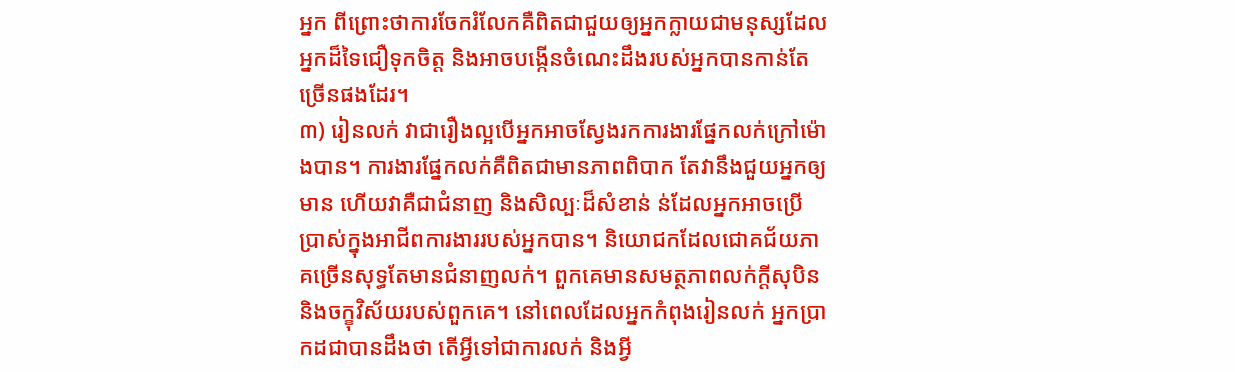អ្នក ពីព្រោះថាការចែករំលែកគឺពិតជាជួយឲ្យអ្នកក្លាយជាមនុស្សដែលអ្នកដ៏ទៃជឿទុកចិត្ត និងអាចបង្កើនចំណេះដឹងរបស់អ្នកបានកាន់តែច្រើនផងដែរ។
៣) រៀនលក់ វាជារឿងល្អបើអ្នកអាចស្វែងរកការងារផ្នែកលក់ក្រៅម៉ោងបាន។ ការងារផ្នែកលក់គឺពិតជាមានភាពពិបាក តែវានឹងជួយអ្នកឲ្យមាន ហើយវាគឺជាជំនាញ និងសិល្បៈដ៏សំខាន់ ន់ដែលអ្នកអាចប្រើប្រាស់ក្នុងអាជីពការងាររបស់អ្នកបាន។ និយោជកដែលជោគជ័យភាគច្រើនសុទ្ធតែមានជំនាញលក់។ ពួកគេមានសមត្ថភាពលក់ក្ដីសុបិននិងចក្ខុវិស័យរបស់ពួកគេ។ នៅពេលដែលអ្នកកំពុងរៀនលក់ អ្នកប្រាកដជាបានដឹងថា តើអ្វីទៅជាការលក់ និងអ្វី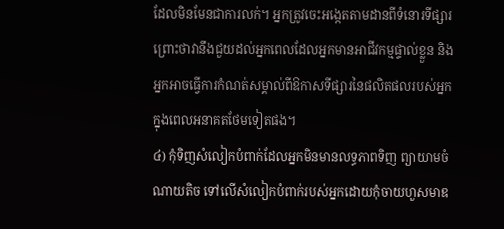ដែលមិនមែនជាការលក់។ អ្នកត្រូវចេះអង្កេតតាមដានពីទំនោរទីផ្សារ ព្រោះថាវានឹងជួយដល់អ្នកពេលដែលអ្នកមានអាជីវកម្មផ្ទាល់ខ្លួន និងអ្នកអាចធ្វើការកំណត់សម្គាល់ពីឱកាសទីផ្សារនៃផលិតផលរបស់អ្នកក្នុងពេលអនាគតថែមទៀតផង។
៤) កុំទិញសំលៀកបំពាក់ដែលអ្នកមិនមានលទ្ធភាពទិញ ព្យាយាមចំណាយតិច ទៅលើសំលៀកបំពាក់របស់អ្នកដោយកុំចាយហួសមាឌ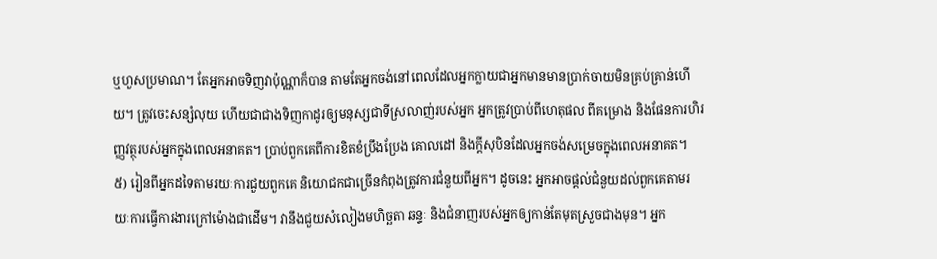ឬហួសប្រមាណ។ តែអ្នកអាចទិញវាប៉ុណ្ណាក៏បាន តាមតែអ្នកចង់នៅពេលដែលអ្នកក្លាយជាអ្នកមានមានប្រាក់ចាយមិនគ្រប់គ្រាន់ហើយ។ ត្រូវចេះសន្សំលុយ ហើយជាជាងទិញកាដូរឲ្យមនុស្សជាទីស្រលាញ់របស់អ្នក អ្នកត្រូវប្រាប់ពីហេតុផល ពីគម្រោង និងផែនការហិរញ្ញវត្ថុរបស់អ្នកក្នុងពេលអនាគត។ ប្រាប់ពួកគេពីការខិតខំប្រឹងប្រែង គោលដៅ និងក្ដីសុបិនដែលអ្នកចង់សម្រេចក្នុងពេលអនាគត។
៥) រៀនពីអ្នកដទៃតាមរយៈការជួយពួកគេ និយោជកជាច្រើនកំពុងត្រូវការជំនួយពីអ្នក។ ដូចនេះ អ្នកអាចផ្ដល់ជំនួយដល់ពួកគេតាមរយៈការធ្វើការងារក្រៅម៉ោងជាដើម។ វានឹងជួយសំលៀងមហិច្ឆតា ឆន្ទៈ និងជំនាញរបស់អ្នកឲ្យកាន់តែមុតស្រួចជាងមុន។ អ្នក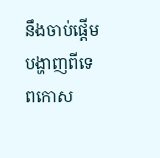នឹងចាប់ផ្ដើមបង្ហាញពីទេពកោស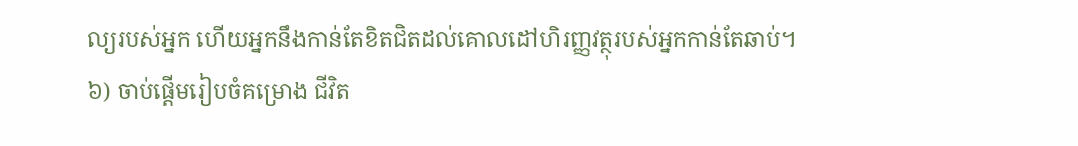ល្យរបស់អ្នក ហើយអ្នកនឹងកាន់តែខិតជិតដល់គោលដៅហិរញ្ញវត្ថុរបស់អ្នកកាន់តែឆាប់។
៦) ចាប់ផ្ដើមរៀបចំគម្រោង ជីវិត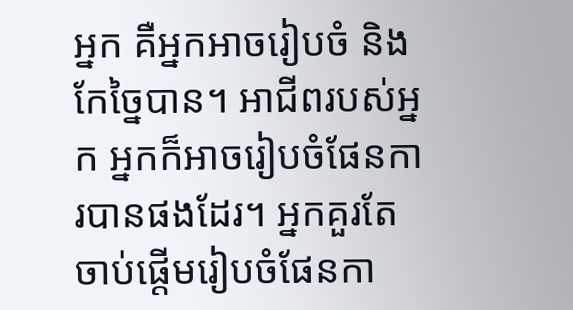អ្នក គឺអ្នកអាចរៀបចំ និងកែច្នៃបាន។ អាជីពរបស់អ្នក អ្នកក៏អាចរៀបចំផែនការបានផងដែរ។ អ្នកគួរតែចាប់ផ្ដើមរៀបចំផែនកា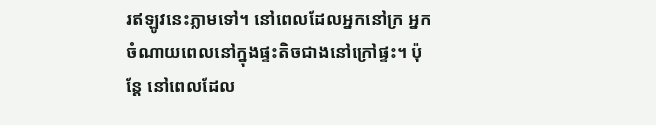រឥឡូវនេះភ្លាមទៅ។ នៅពេលដែលអ្នកនៅក្រ អ្នកចំណាយពេលនៅក្នុងផ្ទះតិចជាងនៅក្រៅផ្ទះ។ ប៉ុន្តែ នៅពេលដែល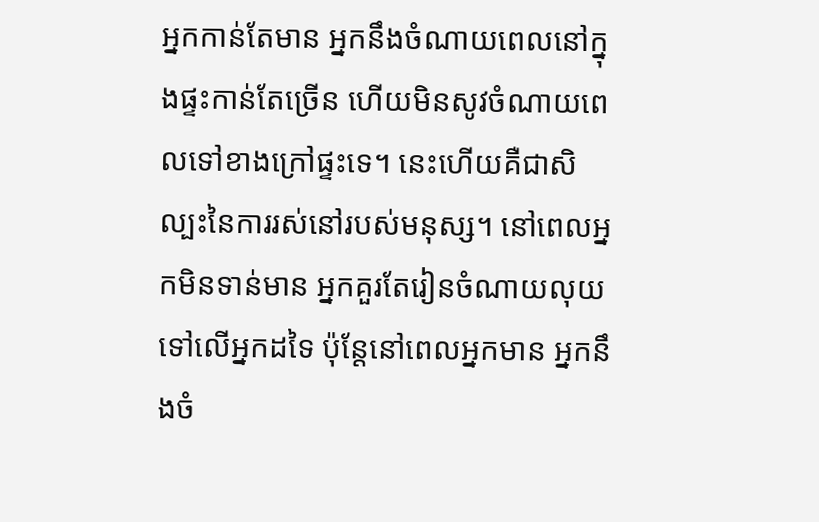អ្នកកាន់តែមាន អ្នកនឹងចំណាយពេលនៅក្នុងផ្ទះកាន់តែច្រើន ហើយមិនសូវចំណាយពេលទៅខាងក្រៅផ្ទះទេ។ នេះហើយគឺជាសិល្បះនៃការរស់នៅរបស់មនុស្ស។ នៅពេលអ្នកមិនទាន់មាន អ្នកគួរតែរៀនចំណាយលុយទៅលើអ្នកដទៃ ប៉ុន្តែនៅពេលអ្នកមាន អ្នកនឹងចំ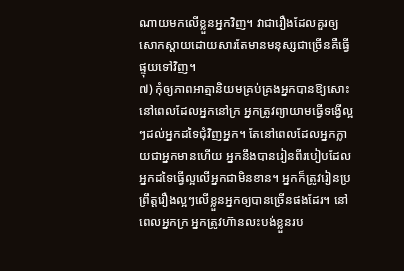ណាយមកលើខ្លួនអ្នកវិញ។ វាជារឿងដែលគួរឲ្យសោកស្ដាយដោយសារតែមានមនុស្សជាច្រើនគឺធ្វើផ្ទុយទៅវិញ។
៧) កុំឲ្យភាពអាត្មានិយមគ្រប់គ្រងអ្នកបានឱ្យសោះ នៅពេលដែលអ្នកនៅក្រ អ្នកត្រូវព្យាយាមធ្វើទង្វើល្អៗដល់អ្នកដទៃជុំវិញអ្នក។ តែនៅពេលដែលអ្នកក្លាយជាអ្នកមានហើយ អ្នកនឹងបានរៀនពីរបៀបដែលអ្នកដទៃធ្វើល្អលើអ្នកជាមិនខាន។ អ្នកក៏ត្រូវរៀនប្រព្រឹត្តរឿងល្អៗលើខ្លួនអ្នកឲ្យបានច្រើនផងដែរ។ នៅពេលអ្នកក្រ អ្នកត្រូវហ៊ានលះបង់ខ្លួនរប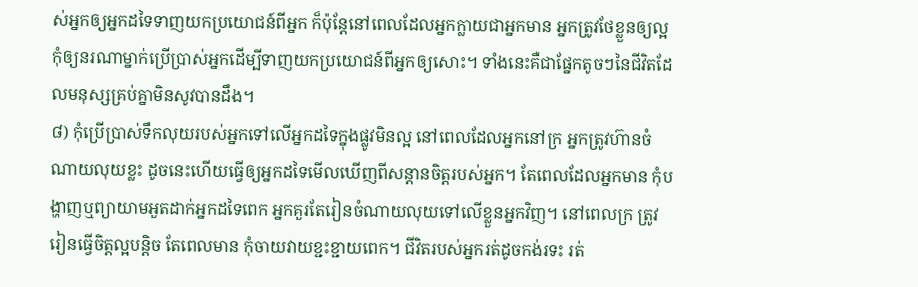ស់អ្នកឲ្យអ្នកដទៃទាញយកប្រយោជន៍ពីអ្នក ក៏ប៉ុន្តែនៅពេលដែលអ្នកក្លាយជាអ្នកមាន អ្នកត្រូវថែខ្លួនឲ្យល្អ កុំឲ្យនរណាម្នាក់ប្រើប្រាស់អ្នកដើម្បីទាញយកប្រយោជន៍ពីអ្នកឲ្យសោះ។ ទាំងនេះគឺជាផ្នែកតូចៗនៃជីវិតដែលមនុស្សគ្រប់គ្នាមិនសូវបានដឹង។
៨) កុំប្រើប្រាស់ទឹកលុយរបស់អ្នកទៅលើអ្នកដទៃក្នុងផ្លូវមិនល្អ នៅពេលដែលអ្នកនៅក្រ អ្នកត្រូវហ៊ានចំណាយលុយខ្លះ ដូចនេះហើយធ្វើឲ្យអ្នកដទៃមើលឃើញពីសន្ដានចិត្តរបស់អ្នក។ តែពេលដែលអ្នកមាន កុំបង្ហាញឬព្យាយាមអួតដាក់អ្នកដទៃពេក អ្នកគួរតែរៀនចំណាយលុយទៅលើខ្លួនអ្នកវិញ។ នៅពេលក្រ ត្រូវរៀនធ្វើចិត្តល្អបន្តិច តែពេលមាន កុំចាយវាយខ្ជះខ្ជាយពេក។ ជីវិតរបស់អ្នករត់ដូចកង់រទះ រត់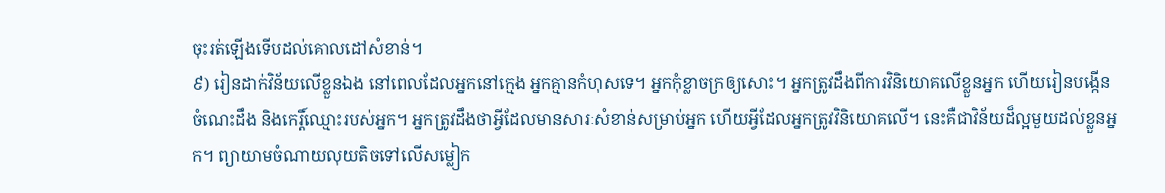ចុះរត់ឡើងទើបដល់គោលដៅសំខាន់។
៩) រៀនដាក់វិន័យលើខ្លួនឯង នៅពេលដែលអ្នកនៅក្មេង អ្នកគ្មានកំហុសទេ។ អ្នកកុំខ្លាចក្រឲ្យសោះ។ អ្នកត្រូវដឹងពីការវិនិយោគលើខ្លួនអ្នក ហើយរៀនបង្កើនចំណេះដឹង និងកេរ្តិ៍ឈ្មោះរបស់អ្នក។ អ្នកត្រូវដឹងថាអ្វីដែលមានសារៈសំខាន់សម្រាប់អ្នក ហើយអ្វីដែលអ្នកត្រូវវិនិយោគលើ។ នេះគឺជាវិន័យដ៏ល្អមួយដល់ខ្លួនអ្នក។ ព្យាយាមចំណាយលុយតិចទៅលើសម្លៀក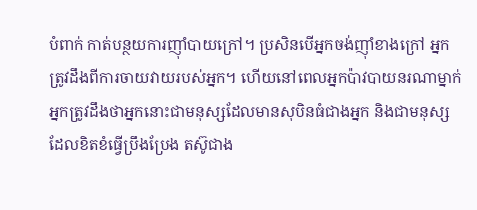បំពាក់ កាត់បន្ថយការញ៉ាំបាយក្រៅ។ ប្រសិនបើអ្នកចង់ញ៉ាំខាងក្រៅ អ្នកត្រូវដឹងពីការចាយវាយរបស់អ្នក។ ហើយនៅពេលអ្នកប៉ាវបាយនរណាម្នាក់ អ្នកត្រូវដឹងថាអ្នកនោះជាមនុស្សដែលមានសុបិនធំជាងអ្នក និងជាមនុស្សដែលខិតខំធ្វើប្រឹងប្រែង តស៊ូជាង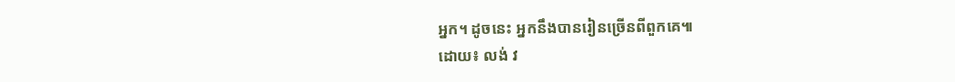អ្នក។ ដូចនេះ អ្នកនឹងបានរៀនច្រើនពីពួកគេ៕
ដោយ៖ លង់ វ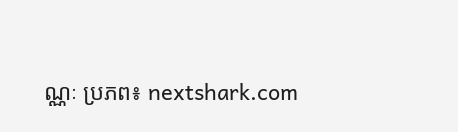ណ្ណៈ ប្រភព៖ nextshark.com